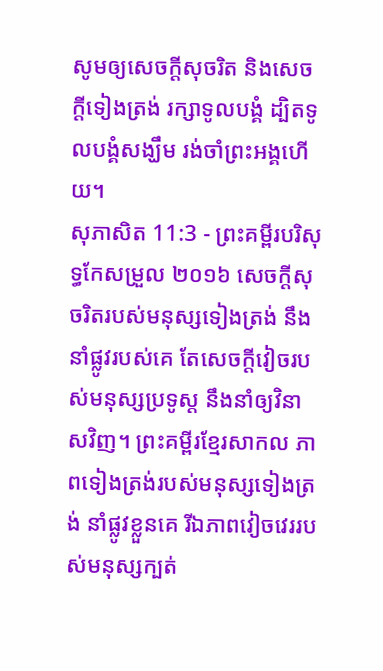សូមឲ្យសេចក្ដីសុចរិត និងសេចក្ដីទៀងត្រង់ រក្សាទូលបង្គំ ដ្បិតទូលបង្គំសង្ឃឹម រង់ចាំព្រះអង្គហើយ។
សុភាសិត 11:3 - ព្រះគម្ពីរបរិសុទ្ធកែសម្រួល ២០១៦ សេចក្ដីសុចរិតរបស់មនុស្សទៀងត្រង់ នឹងនាំផ្លូវរបស់គេ តែសេចក្ដីវៀចរបស់មនុស្សប្រទូស្ត នឹងនាំឲ្យវិនាសវិញ។ ព្រះគម្ពីរខ្មែរសាកល ភាពទៀងត្រង់របស់មនុស្សទៀងត្រង់ នាំផ្លូវខ្លួនគេ រីឯភាពវៀចវេររបស់មនុស្សក្បត់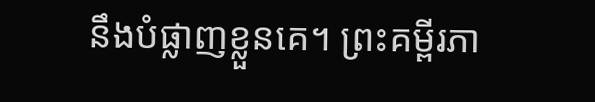នឹងបំផ្លាញខ្លួនគេ។ ព្រះគម្ពីរភា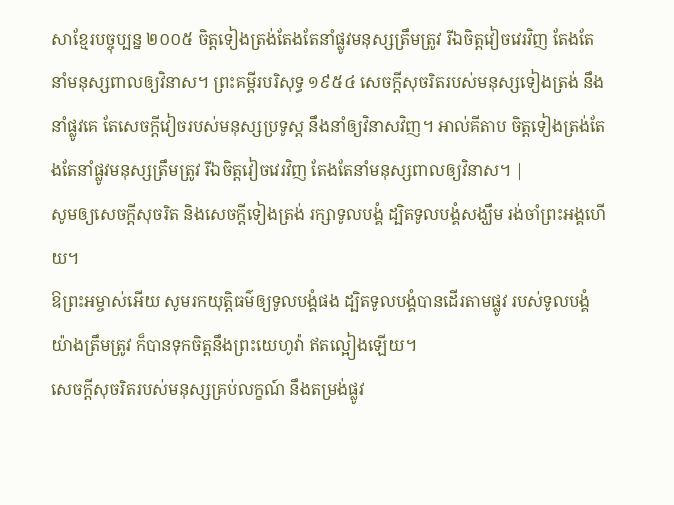សាខ្មែរបច្ចុប្បន្ន ២០០៥ ចិត្តទៀងត្រង់តែងតែនាំផ្លូវមនុស្សត្រឹមត្រូវ រីឯចិត្តវៀចវេរវិញ តែងតែនាំមនុស្សពាលឲ្យវិនាស។ ព្រះគម្ពីរបរិសុទ្ធ ១៩៥៤ សេចក្ដីសុចរិតរបស់មនុស្សទៀងត្រង់ នឹងនាំផ្លូវគេ តែសេចក្ដីវៀចរបស់មនុស្សប្រទូស្ត នឹងនាំឲ្យវិនាសវិញ។ អាល់គីតាប ចិត្តទៀងត្រង់តែងតែនាំផ្លូវមនុស្សត្រឹមត្រូវ រីឯចិត្តវៀចវេរវិញ តែងតែនាំមនុស្សពាលឲ្យវិនាស។ |
សូមឲ្យសេចក្ដីសុចរិត និងសេចក្ដីទៀងត្រង់ រក្សាទូលបង្គំ ដ្បិតទូលបង្គំសង្ឃឹម រង់ចាំព្រះអង្គហើយ។
ឱព្រះអម្ចាស់អើយ សូមរកយុត្តិធម៌ឲ្យទូលបង្គំផង ដ្បិតទូលបង្គំបានដើរតាមផ្លូវ របស់ទូលបង្គំយ៉ាងត្រឹមត្រូវ ក៏បានទុកចិត្តនឹងព្រះយេហូវ៉ា ឥតល្អៀងឡើយ។
សេចក្ដីសុចរិតរបស់មនុស្សគ្រប់លក្ខណ៍ នឹងតម្រង់ផ្លូវ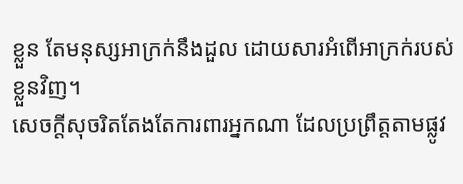ខ្លួន តែមនុស្សអាក្រក់នឹងដួល ដោយសារអំពើអាក្រក់របស់ខ្លួនវិញ។
សេចក្ដីសុចរិតតែងតែការពារអ្នកណា ដែលប្រព្រឹត្តតាមផ្លូវ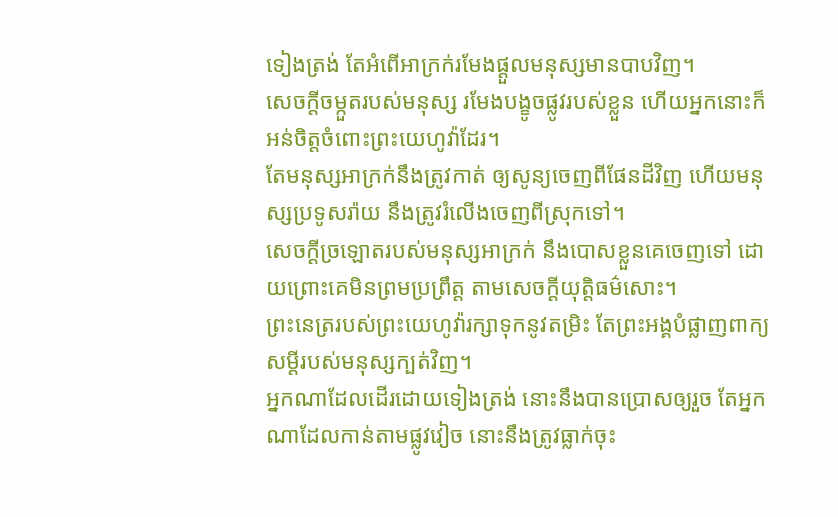ទៀងត្រង់ តែអំពើអាក្រក់រមែងផ្តួលមនុស្សមានបាបវិញ។
សេចក្ដីចម្កួតរបស់មនុស្ស រមែងបង្ខូចផ្លូវរបស់ខ្លួន ហើយអ្នកនោះក៏អន់ចិត្តចំពោះព្រះយេហូវ៉ាដែរ។
តែមនុស្សអាក្រក់នឹងត្រូវកាត់ ឲ្យសូន្យចេញពីផែនដីវិញ ហើយមនុស្សប្រទូសរ៉ាយ នឹងត្រូវរំលើងចេញពីស្រុកទៅ។
សេចក្ដីច្រឡោតរបស់មនុស្សអាក្រក់ នឹងបោសខ្លួនគេចេញទៅ ដោយព្រោះគេមិនព្រមប្រព្រឹត្ត តាមសេចក្ដីយុត្តិធម៌សោះ។
ព្រះនេត្ររបស់ព្រះយេហូវ៉ារក្សាទុកនូវតម្រិះ តែព្រះអង្គបំផ្លាញពាក្យសម្ដីរបស់មនុស្សក្បត់វិញ។
អ្នកណាដែលដើរដោយទៀងត្រង់ នោះនឹងបានប្រោសឲ្យរួច តែអ្នកណាដែលកាន់តាមផ្លូវវៀច នោះនឹងត្រូវធ្លាក់ចុះ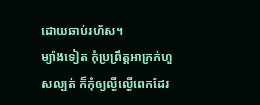ដោយឆាប់រហ័ស។
ម្យ៉ាងទៀត កុំប្រព្រឹត្តអាក្រក់ហួសល្បត់ ក៏កុំឲ្យល្ងីល្ងើពេកដែរ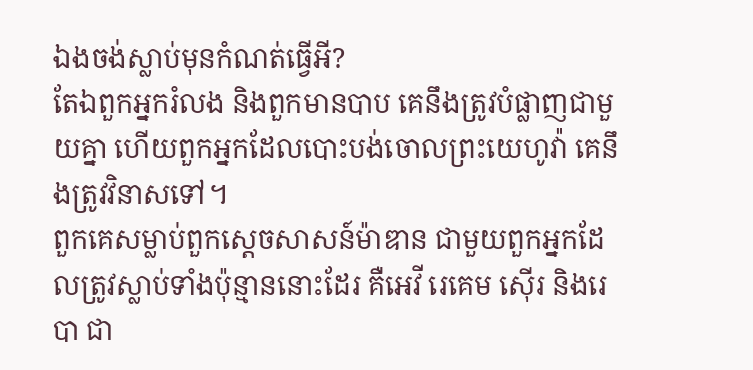ឯងចង់ស្លាប់មុនកំណត់ធ្វើអី?
តែឯពួកអ្នករំលង និងពួកមានបាប គេនឹងត្រូវបំផ្លាញជាមួយគ្នា ហើយពួកអ្នកដែលបោះបង់ចោលព្រះយេហូវ៉ា គេនឹងត្រូវវិនាសទៅ។
ពួកគេសម្លាប់ពួកស្តេចសាសន៍ម៉ាឌាន ជាមួយពួកអ្នកដែលត្រូវស្លាប់ទាំងប៉ុន្មាននោះដែរ គឺអេវី រេគេម ស៊ើរ និងរេបា ជា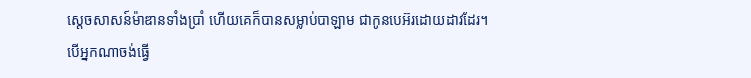ស្តេចសាសន៍ម៉ាឌានទាំងប្រាំ ហើយគេក៏បានសម្លាប់បាឡាម ជាកូនបេអ៊រដោយដាវដែរ។
បើអ្នកណាចង់ធ្វើ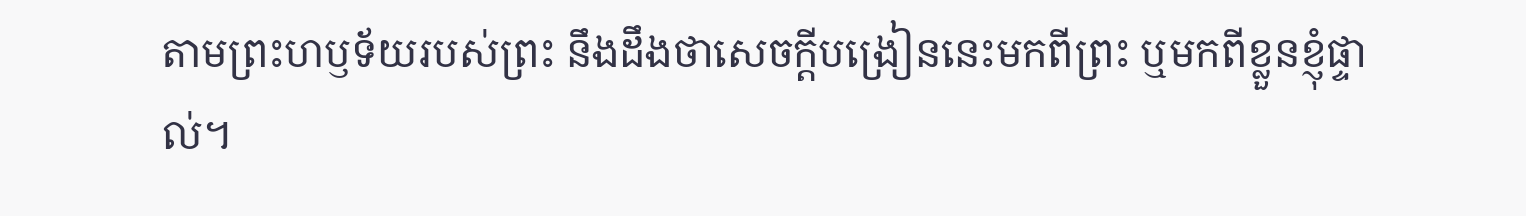តាមព្រះហឫទ័យរបស់ព្រះ នឹងដឹងថាសេចក្តីបង្រៀននេះមកពីព្រះ ឬមកពីខ្លួនខ្ញុំផ្ទាល់។